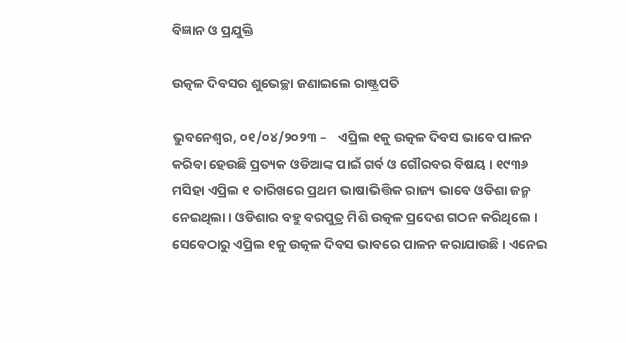ବିଜ୍ଞାନ ଓ ପ୍ରଯୁକ୍ତି

ଉତ୍କଳ ଦିବସର ଶୁଭେଚ୍ଛା ଜଣାଇଲେ ରାଷ୍ଟ୍ରପତି

ଭୁବନେଶ୍ୱର, ୦୧/୦୪/୨୦୨୩ –    ଏପ୍ରିଲ ୧କୁ ଉତ୍କଳ ଦିବସ ଭାବେ ପାଳନ କରିବା ହେଉଛି ପ୍ରତ୍ୟକ ଓଡିଆଙ୍କ ପାଇଁ ଗର୍ବ ଓ ଗୌରବର ବିଷୟ । ୧୯୩୬ ମସିହା ଏପ୍ରିଲ ୧ ତାରିଖରେ ପ୍ରଥମ ଭାଷାଭିତ୍ତିକ ରାଜ୍ୟ ଭାବେ ଓଡିଶା ଜନ୍ମ ନେଇଥିଲା । ଓଡିଶାର ବହୁ ବରପୁତ୍ର ମିଶି ଉତ୍କଳ ପ୍ରଦେଶ ଗଠନ କରିଥିଲେ । ସେବେଠାରୁ ଏପ୍ରିଲ ୧କୁ ଉତ୍କଳ ଦିବସ ଭାବରେ ପାଳନ କରାଯାଉଛି । ଏନେଇ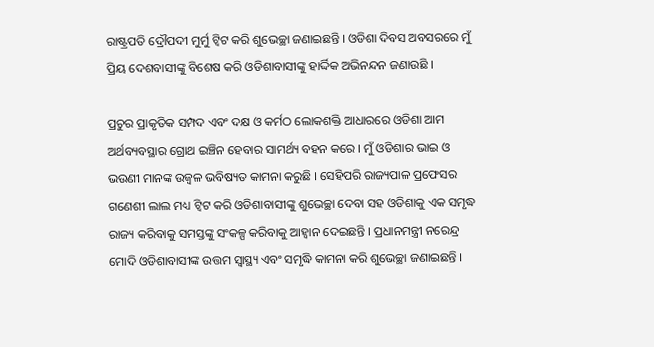ରାଷ୍ଟ୍ରପତି ଦ୍ରୌପଦୀ ମୁର୍ମୁ ଟ୍ୱିଟ କରି ଶୁଭେଚ୍ଛା ଜଣାଇଛନ୍ତି । ଓଡିଶା ଦିବସ ଅବସରରେ ମୁଁ ପ୍ରିୟ ଦେଶବାସୀଙ୍କୁ ବିଶେଷ କରି ଓଡିଶାବାସୀଙ୍କୁ ହାର୍ଦ୍ଦିକ ଅଭିନନ୍ଦନ ଜଣାଉଛି ।

ପ୍ରଚୁର ପ୍ରାକୃତିକ ସମ୍ପଦ ଏବଂ ଦକ୍ଷ ଓ କର୍ମଠ ଲୋକଶକ୍ତି ଆଧାରରେ ଓଡିଶା ଆମ ଅର୍ଥବ୍ୟବସ୍ଥାର ଗ୍ରୋଥ ଇଞ୍ଚିନ ହେବାର ସାମର୍ଥ୍ୟ ବହନ କରେ । ମୁଁ ଓଡିଶାର ଭାଇ ଓ ଭଉଣୀ ମାନଙ୍କ ଉଜ୍ୱଳ ଭବିଷ୍ୟତ କାମନା କରୁଛି । ସେହିପରି ରାଜ୍ୟପାଳ ପ୍ରଫେସର ଗଣେଶୀ ଲାଲ ମଧ୍ୟ ଟ୍ୱିଟ କରି ଓଡିଶାବାସୀଙ୍କୁ ଶୁଭେଚ୍ଛା ଦେବା ସହ ଓଡିଶାକୁ ଏକ ସମୃଦ୍ଧ ରାଜ୍ୟ କରିବାକୁ ସମସ୍ତଙ୍କୁ ସଂକଳ୍ପ କରିବାକୁ ଆହ୍ୱାନ ଦେଇଛନ୍ତି । ପ୍ରଧାନମନ୍ତ୍ରୀ ନରେନ୍ଦ୍ର ମୋଦି ଓଡିଶାବାସୀଙ୍କ ଉତ୍ତମ ସ୍ୱାସ୍ଥ୍ୟ ଏବଂ ସମୃଦ୍ଧି କାମନା କରି ଶୁଭେଚ୍ଛା ଜଣାଇଛନ୍ତି ।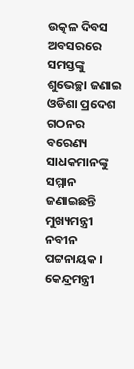ଉତ୍କଳ ଦିବସ ଅବସରରେ ସମସ୍ତଙ୍କୁ ଶୁଭେଚ୍ଛା ଜଣାଇ ଓଡିଶା ପ୍ରଦେଶ ଗଠନର ବରେଣ୍ୟ ସାଧକମାନଙ୍କୁ ସମ୍ମାନ ଜଣାଇଛନ୍ତି ମୁଖ୍ୟମନ୍ତ୍ରୀ ନବୀନ ପଟ୍ଟନାୟକ । କେନ୍ଦ୍ରମନ୍ତ୍ରୀ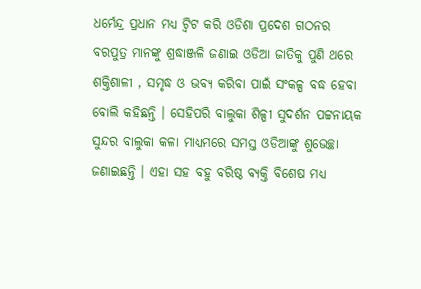ଧର୍ମେନ୍ଦ୍ର ପ୍ରଧାନ ମଧ୍ୟ ଟ୍ୱିଟ କରି ଓଡିଶା ପ୍ରଦେଶ ଗଠନର ବରପୁତ୍ର ମାନଙ୍କୁ ଶ୍ରଦ୍ଧାଞ୍ଜଳି ଜଣାଇ ଓଡିଆ ଜାତିକୁ ପୁଣି ଥରେ ଶକ୍ତିଶାଳୀ , ସମୃଦ୍ଧ ଓ ଭବ୍ୟ କରିବା ପାଇଁ ସଂକଳ୍ପ ବଦ୍ଧ ହେବା ବୋଲି କହିଛନ୍ତି । ସେହିପରି ବାଲୁକା ଶିଳ୍ପୀ ସୁଦର୍ଶନ ପଟ୍ଟନାୟକ ସୁନ୍ଦର ବାଲୁକା କଳା ମାଧ୍ୟମରେ ସମସ୍ତ ଓଡିଆଙ୍କୁ ଶୁଭେଚ୍ଛା ଜଣାଇଛନ୍ତି । ଏହା ସହ ବହୁ ବରିଷ୍ଠ ବ୍ୟକ୍ତି ବିଶେଷ ମଧ୍ୟ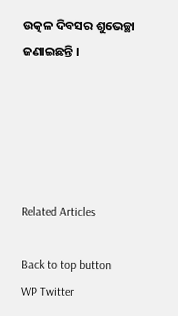ଉତ୍କଳ ଦିବସର ଶୁଭେଚ୍ଛା ଜଣାଇଛନ୍ତି ।





Related Articles

Back to top button
WP Twitter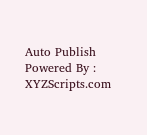Auto Publish Powered By : XYZScripts.com